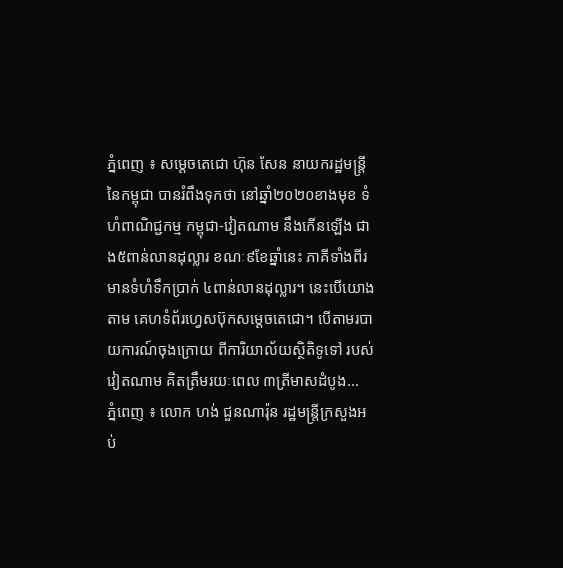ភ្នំពេញ ៖ សម្ដេចតេជោ ហ៊ុន សែន នាយករដ្ឋមន្ដ្រីនៃកម្ពុជា បានរំពឹងទុកថា នៅឆ្នាំ២០២០ខាងមុខ ទំហំពាណិជ្ជកម្ម កម្ពុជា-វៀតណាម នឹងកើនឡើង ជាង៥ពាន់លានដុល្លារ ខណៈ៩ខែឆ្នាំនេះ ភាគីទាំងពីរមានទំហំទឹកប្រាក់ ៤ពាន់លានដុល្លារ។ នេះបើយោងតាម គេហទំព័រហ្វេសប៊ុកសម្ដេចតេជោ។ បើតាមរបាយការណ៍ចុងក្រោយ ពីការិយាល័យស្ថិតិទូទៅ របស់វៀតណាម គិតត្រឹមរយៈពេល ៣ត្រីមាសដំបូង...
ភ្នំពេញ ៖ លោក ហង់ ជួនណារ៉ុន រដ្ឋមន្រ្តីក្រសួងអប់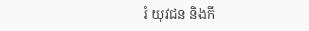រំ យុវជន និងកី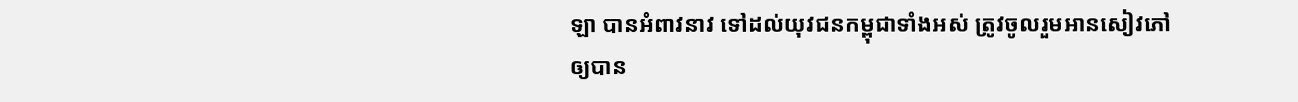ឡា បានអំពាវនាវ ទៅដល់យុវជនកម្ពុជាទាំងអស់ ត្រូវចូលរួមអានសៀវភៅ ឲ្យបាន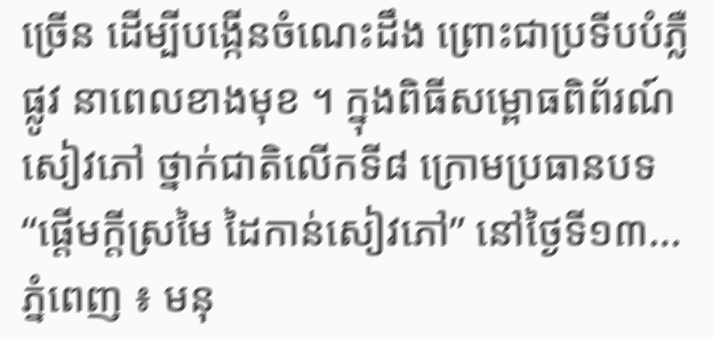ច្រើន ដើម្បីបង្កើនចំណេះដឹង ព្រោះជាប្រទីបបំភ្លឺផ្លូវ នាពេលខាងមុខ ។ ក្នុងពិធីសម្ពោធពិព័រណ៍សៀវភៅ ថ្នាក់ជាតិលើកទី៨ ក្រោមប្រធានបទ “ផ្ដើមក្ដីស្រមៃ ដៃកាន់សៀវភៅ” នៅថ្ងៃទី១៣...
ភ្នំពេញ ៖ មនុ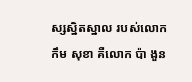ស្សស្និតស្នាល របស់លោក កឹម សុខា គឺលោក ប៉ា ងួន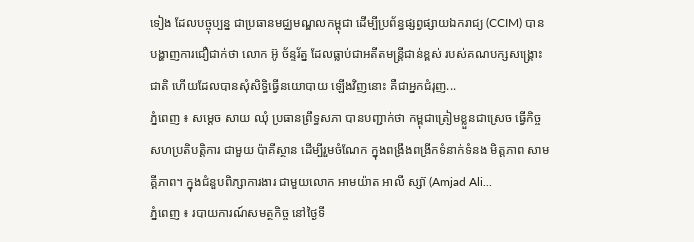ទៀង ដែលបច្ចុប្បន្ន ជាប្រធានមជ្ឈមណ្ឌលកម្ពុជា ដើម្បីប្រព័ន្ធផ្សព្វផ្សាយឯករាជ្យ (CCIM) បានបង្ហាញការជឿជាក់ថា លោក អ៊ូ ច័ន្ទរ័ត្ន ដែលធ្លាប់ជាអតីតមន្រ្តីជាន់ខ្ពស់ របស់គណបក្សសង្រ្គោះជាតិ ហើយដែលបានសុំសិទ្ធិធ្វើនយោបាយ ឡើងវិញនោះ គឺជាអ្នកជំរុញ...
ភ្នំពេញ ៖ សម្តេច សាយ ឈុំ ប្រធានព្រឹទ្ធសភា បានបញ្ជាក់ថា កម្ពុជាត្រៀមខ្លួនជាស្រេច ធ្វើកិច្ចសហប្រតិបត្តិការ ជាមួយ ប៉ាគីស្ថាន ដើម្បីរួមចំណែក ក្នុងពង្រឹងពង្រីកទំនាក់ទំនង មិត្តភាព សាមគ្គីភាព។ ក្នុងជំនួបពិភ្សាការងារ ជាមួយលោក អាមយ៉ាត អាលី ស្ស៊ា (Amjad Ali...
ភ្នំពេញ ៖ របាយការណ៍សមត្ថកិច្ច នៅថ្ងៃទី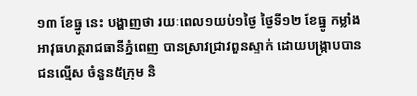១៣ ខែធ្នូ នេះ បង្ហាញថា រយៈពេល១យប់១ថ្ងៃ ថ្ងៃទី១២ ខែធ្នូ កម្លាំងអាវុធហត្ថរាជធានីភ្នំពេញ បានស្រាវជ្រាវពួនស្ទាក់ ដោយបង្ក្រាបបានជនល្មើស ចំនួន៥ក្រុម និ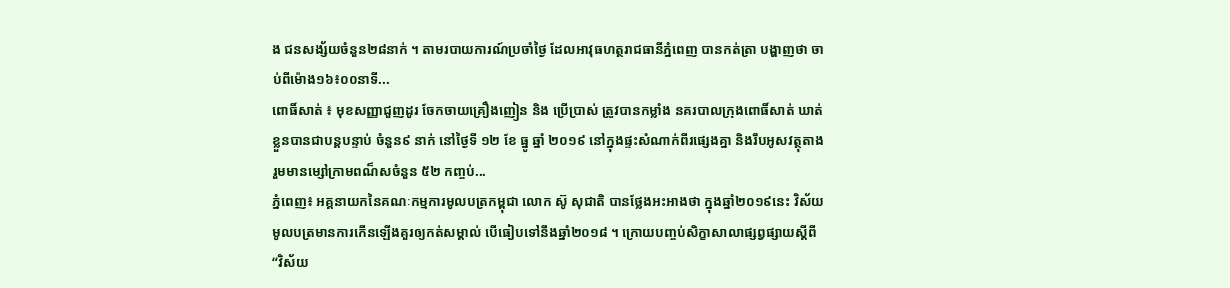ង ជនសង្ស័យចំនួន២៨នាក់ ។ តាមរបាយការណ៍ប្រចាំថ្ងៃ ដែលអាវុធហត្ថរាជធានីភ្នំពេញ បានកត់ត្រា បង្ហាញថា ចាប់ពីម៉ោង១៦៖០០នាទី...
ពោធិ៍សាត់ ៖ មុខសញ្ញាជួញដូរ ចែកចាយគ្រឿងញៀន និង ប្រើប្រាស់ ត្រូវបានកម្លាំង នគរបាលក្រុងពោធិ៍សាត់ ឃាត់ខ្លួនបានជាបន្តបន្ទាប់ ចំនួន៩ នាក់ នៅថ្ងៃទី ១២ ខែ ធ្នូ ឆ្នាំ ២០១៩ នៅក្នុងផ្ទះសំណាក់ពីរផ្សេងគ្នា និងរឹបអូសវត្ថុតាង រួមមានម្សៅក្រាមពណ៏សចំនួន ៥២ កញ្ចប់...
ភ្នំពេញ៖ អគ្គនាយកនៃគណៈកម្មការមូលបត្រកម្ពុជា លោក ស៊ូ សុជាតិ បានថ្លែងអះអាងថា ក្នុងឆ្នាំ២០១៩នេះ វិស័យមូលបត្រមានការកើនឡើងគួរឲ្យកត់សម្គាល់ បើធៀបទៅនឹងឆ្នាំ២០១៨ ។ ក្រោយបញ្ចប់សិក្ខាសាលាផ្សព្វផ្សាយស្តីពី “វិស័យ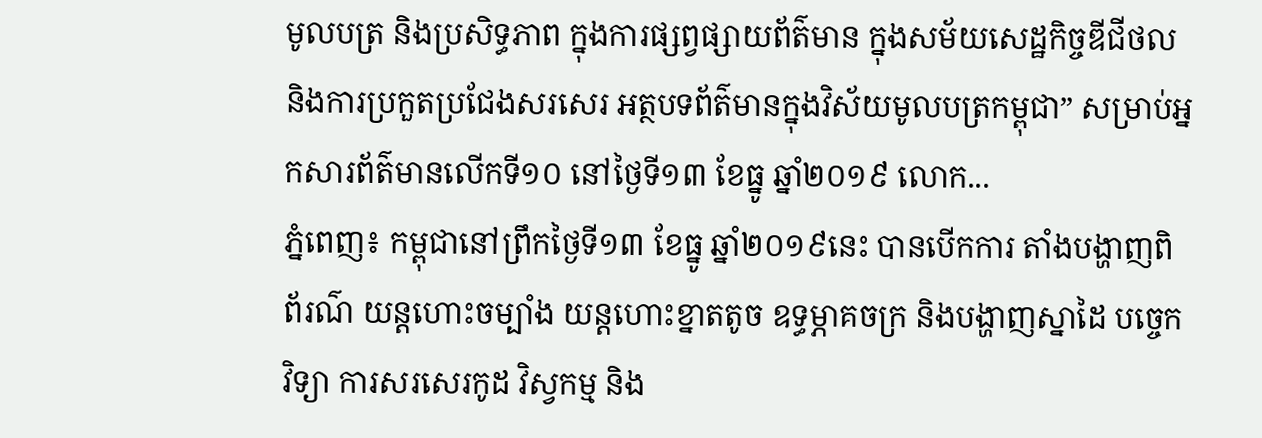មូលបត្រ និងប្រសិទ្ធភាព ក្នុងការផ្សព្វផ្សាយព័ត៌មាន ក្នុងសម័យសេដ្ឋកិច្ចឌីជីថល និងការប្រកួតប្រជែងសរសេរ អត្ថបទព័ត៌មានក្នុងវិស័យមូលបត្រកម្ពុជា” សម្រាប់អ្នកសារព័ត៌មានលើកទី១០ នៅថ្ងៃទី១៣ ខែធ្នូ ឆ្នាំ២០១៩ លោក...
ភ្នំពេញ៖ កម្ពុជានៅព្រឹកថ្ងៃទី១៣ ខែធ្នូ ឆ្នាំ២០១៩នេះ បានបើកការ តាំងបង្ហាញពិព័រណ៌ យន្តហោះចម្បាំង យន្តហោះខ្នាតតូច ឧទ្ធម្ភាគចក្រ និងបង្ហាញស្នាដៃ បច្ចេកវិទ្យា ការសរសេរកូដ វិស្វកម្ម និង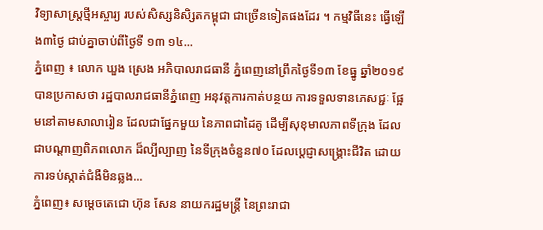វិទ្យាសាស្រ្តថ្មីអស្ចារ្យ របស់សិស្សនិសិ្សតកម្ពុជា ជាច្រើនទៀតផងដែរ ។ កម្មវិធីនេះ ធ្វើឡើង៣ថ្ងៃ ជាប់គ្នាចាប់ពីថ្ងៃទី ១៣ ១៤...
ភ្នំពេញ ៖ លោក ឃួង ស្រេង អភិបាលរាជធានី ភ្នំពេញនៅព្រឹកថ្ងៃទី១៣ ខែធ្នូ ឆ្នាំ២០១៩ បានប្រកាសថា រដ្ឋបាលរាជធានីភ្នំពេញ អនុវត្តការកាត់បន្ថយ ការទទួលទានភេសជ្ជៈ ផ្អែមនៅតាមសាលារៀន ដែលជាផ្នែកមួយ នៃភាពជាដៃគូ ដើម្បីសុខុមាលភាពទីក្រុង ដែលជាបណ្តាញពិភពលោក ដ៏ល្បីល្បាញ នៃទីក្រុងចំនួន៧០ ដែលប្តេជ្ញាសង្រ្គោះជីវិត ដោយការទប់ស្កាត់ជំងឺមិនឆ្លង...
ភ្នំពេញ៖ សម្តេចតេជោ ហ៊ុន សែន នាយករដ្ឋមន្រ្តី នៃព្រះរាជា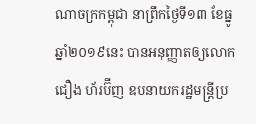ណាចក្រកម្ពុជា នាព្រឹកថ្ងៃទី១៣ ខែធ្នូ ឆ្នាំ២០១៩នេះ បានអនុញ្ញាតឲ្យលោក ជឿង ហ័រប៊ីញ ឧបនាយករដ្ឋមន្រ្តីប្រ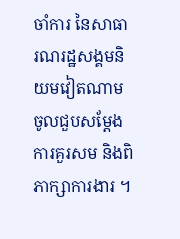ចាំការ នៃសាធារណរដ្ឋសង្គមនិយមវៀតណាម ចូលជួបសម្តែងការគួរសម និងពិភាក្សាការងារ ។